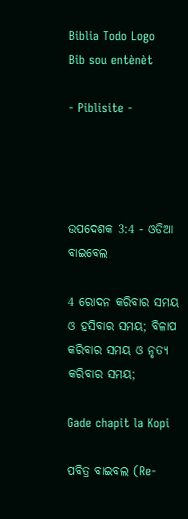Biblia Todo Logo
Bib sou entènèt

- Piblisite -




ଉପଦେଶକ 3:4 - ଓଡିଆ ବାଇବେଲ

4 ରୋଦନ କରିବାର ସମୟ ଓ ହସିବାର ସମୟ; ବିଳାପ କରିବାର ସମୟ ଓ ନୃତ୍ୟ କରିବାର ସମୟ;

Gade chapit la Kopi

ପବିତ୍ର ବାଇବଲ (Re-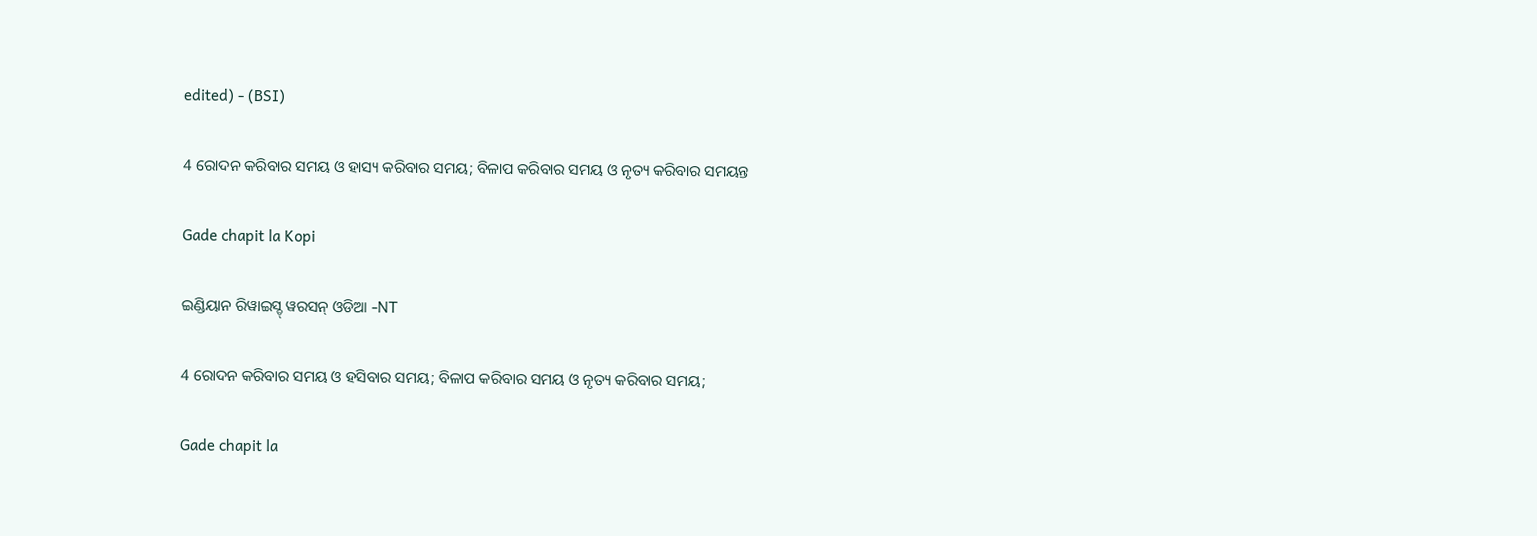edited) - (BSI)

4 ରୋଦନ କରିବାର ସମୟ ଓ ହାସ୍ୟ କରିବାର ସମୟ; ବିଳାପ କରିବାର ସମୟ ଓ ନୃତ୍ୟ କରିବାର ସମୟନ୍ତ

Gade chapit la Kopi

ଇଣ୍ଡିୟାନ ରିୱାଇସ୍ଡ୍ ୱରସନ୍ ଓଡିଆ -NT

4 ରୋଦନ କରିବାର ସମୟ ଓ ହସିବାର ସମୟ; ବିଳାପ କରିବାର ସମୟ ଓ ନୃତ୍ୟ କରିବାର ସମୟ;

Gade chapit la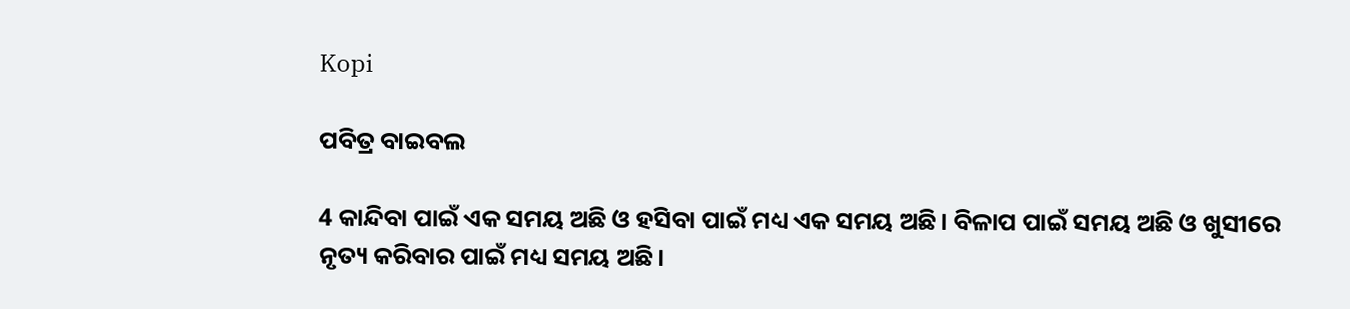Kopi

ପବିତ୍ର ବାଇବଲ

4 କାନ୍ଦିବା ପାଇଁ ଏକ ସମୟ ଅଛି ଓ ହସିବା ପାଇଁ ମଧ୍ୟ ଏକ ସମୟ ଅଛି। ବିଳାପ ପାଇଁ ସମୟ ଅଛି ଓ ଖୁସୀରେ ନୃତ୍ୟ କରିବାର ପାଇଁ ମଧ୍ୟ ସମୟ ଅଛି।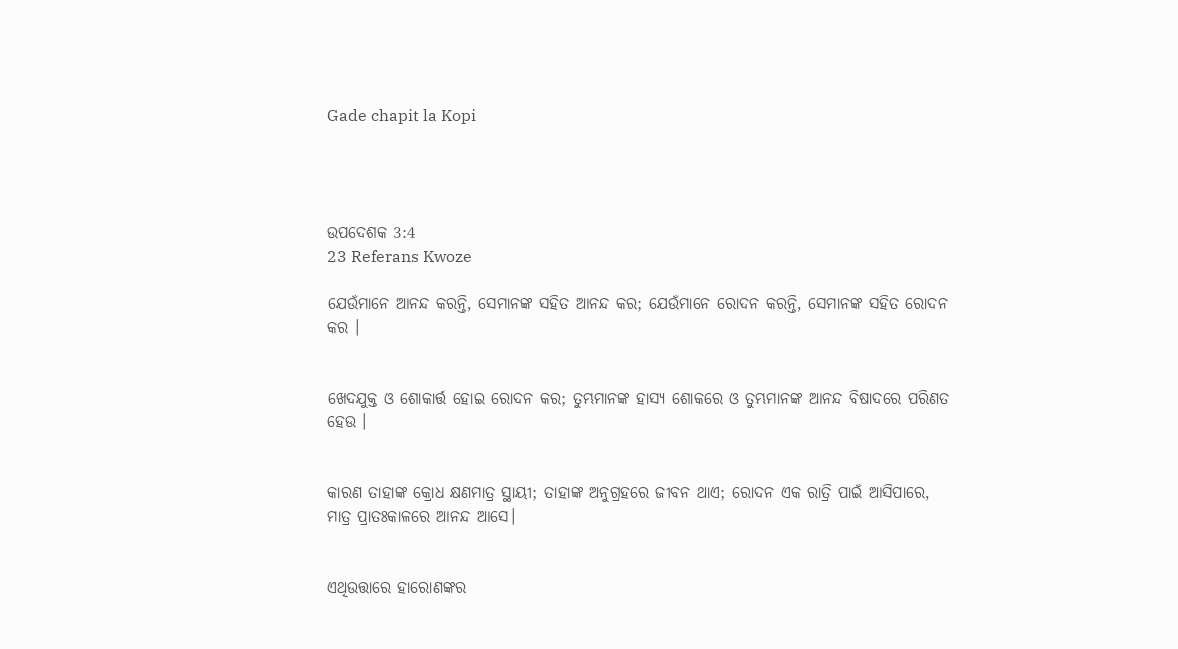Gade chapit la Kopi




ଉପଦେଶକ 3:4
23 Referans Kwoze

ଯେଉଁମାନେ ଆନନ୍ଦ କରନ୍ତି, ସେମାନଙ୍କ ସହିତ ଆନନ୍ଦ କର; ଯେଉଁମାନେ ରୋଦନ କରନ୍ତି, ସେମାନଙ୍କ ସହିତ ରୋଦନ କର ।


ଖେଦଯୁକ୍ତ ଓ ଶୋକାର୍ତ୍ତ ହୋଇ ରୋଦନ କର; ତୁମ୍ଭମାନଙ୍କ ହାସ୍ୟ ଶୋକରେ ଓ ତୁମ୍ଭମାନଙ୍କ ଆନନ୍ଦ ବିଷାଦରେ ପରିଣତ ହେଉ ।


କାରଣ ତାହାଙ୍କ କ୍ରୋଧ କ୍ଷଣମାତ୍ର ସ୍ଥାୟୀ; ତାହାଙ୍କ ଅନୁଗ୍ରହରେ ଜୀବନ ଥାଏ; ରୋଦନ ଏକ ରାତ୍ରି ପାଇଁ ଆସିପାରେ, ମାତ୍ର ପ୍ରାତଃକାଳରେ ଆନନ୍ଦ ଆସେ।


ଏଥିଉତ୍ତାରେ ହାରୋଣଙ୍କର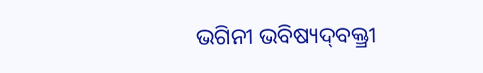ଭଗିନୀ ଭବିଷ୍ୟଦ୍‍ବକ୍ତ୍ରୀ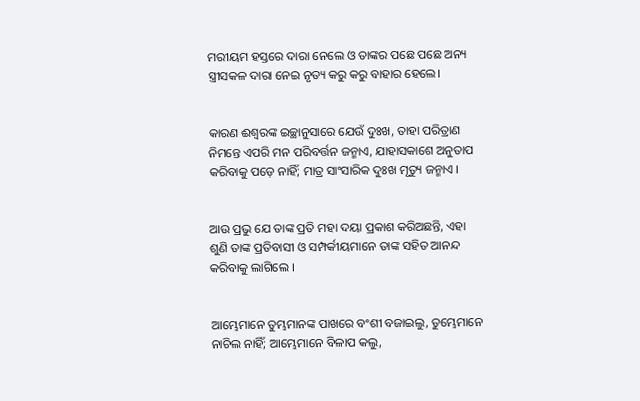ମରୀୟମ ହସ୍ତରେ ଦାରା ନେଲେ ଓ ତାଙ୍କର ପଛେ ପଛେ ଅନ୍ୟ ସ୍ତ୍ରୀସକଳ ଦାରା ନେଇ ନୃତ୍ୟ କରୁ କରୁ ବାହାର ହେଲେ।


କାରଣ ଈଶ୍ୱରଙ୍କ ଇଚ୍ଛାନୁସାରେ ଯେଉଁ ଦୁଃଖ, ତାହା ପରିତ୍ରାଣ ନିମନ୍ତେ ଏପରି ମନ ପରିବର୍ତ୍ତନ ଜନ୍ମାଏ, ଯାହାସକାଶେ ଅନୁତାପ କରିବାକୁ ପଡ଼େ ନାହିଁ; ମାତ୍ର ସାଂସାରିକ ଦୁଃଖ ମୃତ୍ୟୁ ଜନ୍ମାଏ ।


ଆଉ ପ୍ରଭୁ ଯେ ତାଙ୍କ ପ୍ରତି ମହା ଦୟା ପ୍ରକାଶ କରିଅଛନ୍ତି, ଏହା ଶୁଣି ତାଙ୍କ ପ୍ରତିବାସୀ ଓ ସମ୍ପର୍କୀୟମାନେ ତାଙ୍କ ସହିତ ଆନନ୍ଦ କରିବାକୁ ଲାଗିଲେ ।


ଆମ୍ଭେମାନେ ତୁମ୍ଭମାନଙ୍କ ପାଖରେ ବଂଶୀ ବଜାଇଲୁ, ତୁମ୍ଭେମାନେ ନାଚିଲ ନାହିଁ; ଆମ୍ଭେମାନେ ବିଳାପ କଲୁ,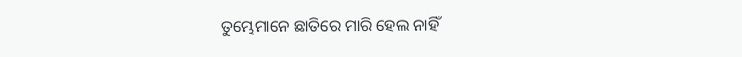ତୁମ୍ଭେମାନେ ଛାତିରେ ମାରି ହେଲ ନାହିଁ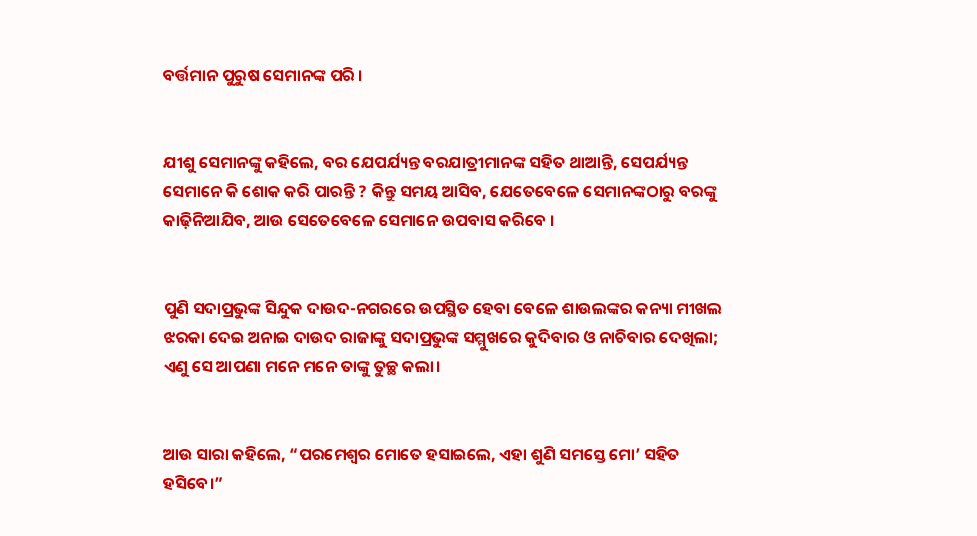ବର୍ତ୍ତମାନ ପୁରୁଷ ସେମାନଙ୍କ ପରି ।


ଯୀଶୁ ସେମାନଙ୍କୁ କହିଲେ, ବର ଯେପର୍ଯ୍ୟନ୍ତ ବରଯାତ୍ରୀମାନଙ୍କ ସହିତ ଥାଆନ୍ତି, ସେପର୍ଯ୍ୟନ୍ତ ସେମାନେ କି ଶୋକ କରି ପାରନ୍ତି ? କିନ୍ତୁ ସମୟ ଆସିବ, ଯେତେବେଳେ ସେମାନଙ୍କଠାରୁ ବରଙ୍କୁ କାଢ଼ିନିଆଯିବ, ଆଉ ସେତେବେଳେ ସେମାନେ ଉପବାସ କରିବେ ।


ପୁଣି ସଦାପ୍ରଭୁଙ୍କ ସିନ୍ଦୁକ ଦାଉଦ-ନଗରରେ ଉପସ୍ଥିତ ହେବା ବେଳେ ଶାଉଲଙ୍କର କନ୍ୟା ମୀଖଲ ଝରକା ଦେଇ ଅନାଇ ଦାଉଦ ରାଜାଙ୍କୁ ସଦାପ୍ରଭୁଙ୍କ ସମ୍ମୁଖରେ କୁଦିବାର ଓ ନାଚିବାର ଦେଖିଲା; ଏଣୁ ସେ ଆପଣା ମନେ ମନେ ତାଙ୍କୁ ତୁଚ୍ଛ କଲା।


ଆଉ ସାରା କହିଲେ, “ପରମେଶ୍ୱର ମୋତେ ହସାଇଲେ, ଏହା ଶୁଣି ସମସ୍ତେ ମୋ’ ସହିତ ହସିବେ।”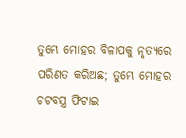ତୁମ୍ଭେ ମୋହର ବିଳାପକୁ ନୃତ୍ୟରେ ପରିଣତ କରିଅଛ; ତୁମ୍ଭେ ମୋହର ଚଟବସ୍ତ୍ର ଫିଟାଇ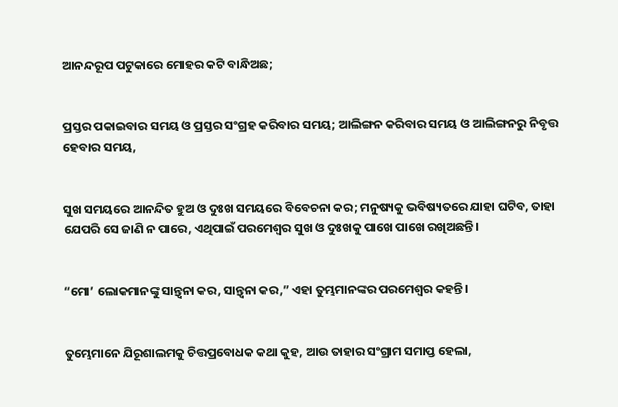ଆନନ୍ଦରୂପ ପଟୁକାରେ ମୋହର କଟି ବାନ୍ଧିଅଛ;


ପ୍ରସ୍ତର ପକାଇବାର ସମୟ ଓ ପ୍ରସ୍ତର ସଂଗ୍ରହ କରିବାର ସମୟ; ଆଲିଙ୍ଗନ କରିବାର ସମୟ ଓ ଆଲିଙ୍ଗନରୁ ନିବୃତ୍ତ ହେବାର ସମୟ,


ସୁଖ ସମୟରେ ଆନନ୍ଦିତ ହୁଅ ଓ ଦୁଃଖ ସମୟରେ ବିବେଚନା କର; ମନୁଷ୍ୟକୁ ଭବିଷ୍ୟତରେ ଯାହା ଘଟିବ, ତାହା ଯେପରି ସେ ଜାଣି ନ ପାରେ, ଏଥିପାଇଁ ପରମେଶ୍ୱର ସୁଖ ଓ ଦୁଃଖକୁ ପାଖେ ପାଖେ ରଖିଅଛନ୍ତି।


“ମୋ’ ଲୋକମାନଙ୍କୁ ସାନ୍ତ୍ୱନା କର, ସାନ୍ତ୍ୱନା କର,” ଏହା ତୁମ୍ଭମାନଙ୍କର ପରମେଶ୍ୱର କହନ୍ତି।


ତୁମ୍ଭେମାନେ ଯିରୂଶାଲମକୁ ଚିତ୍ତପ୍ରବୋଧକ କଥା କୁହ, ଆଉ ତାହାର ସଂଗ୍ରାମ ସମାପ୍ତ ହେଲା,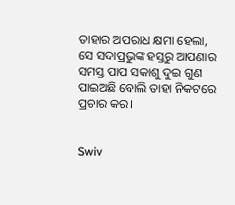ତାହାର ଅପରାଧ କ୍ଷମା ହେଲା, ସେ ସଦାପ୍ରଭୁଙ୍କ ହସ୍ତରୁ ଆପଣାର ସମସ୍ତ ପାପ ସକାଶୁ ଦୁଇ ଗୁଣ ପାଇଅଛି ବୋଲି ତାହା ନିକଟରେ ପ୍ରଚାର କର।


Swiv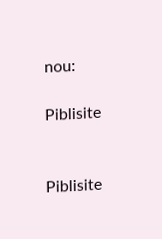nou:

Piblisite


Piblisite